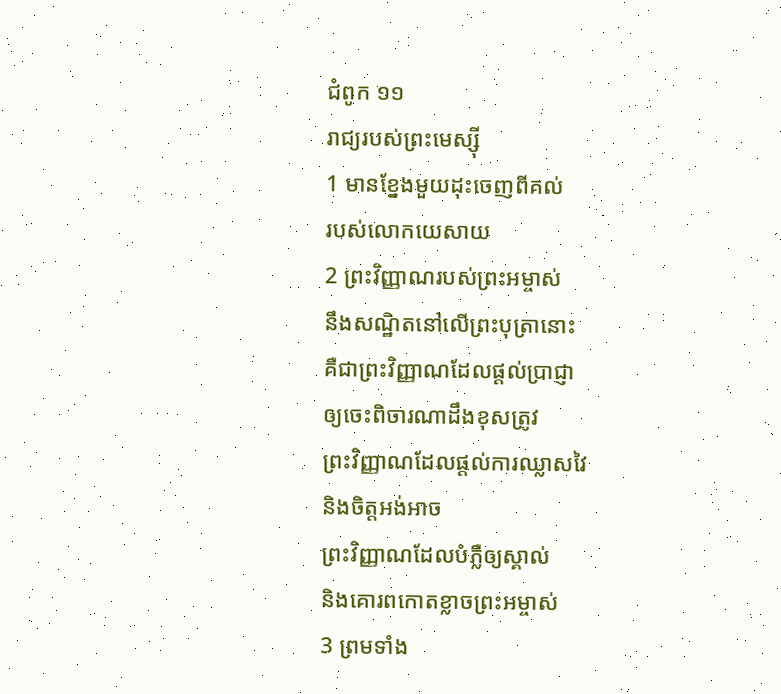ជំពូក ១១
រាជ្យរបស់ព្រះមេស្ស៊ី
1 មានខ្នែងមួយដុះចេញពីគល់
របស់លោកយេសាយ
2 ព្រះវិញ្ញាណរបស់ព្រះអម្ចាស់
នឹងសណ្ឋិតនៅលើព្រះបុត្រានោះ
គឺជាព្រះវិញ្ញាណដែលផ្តល់ប្រាជ្ញា
ឲ្យចេះពិចារណាដឹងខុសត្រូវ
ព្រះវិញ្ញាណដែលផ្តល់ការឈ្លាសវៃ
និងចិត្តអង់អាច
ព្រះវិញ្ញាណដែលបំភ្លឺឲ្យស្គាល់
និងគោរពកោតខ្លាចព្រះអម្ចាស់
3 ព្រមទាំង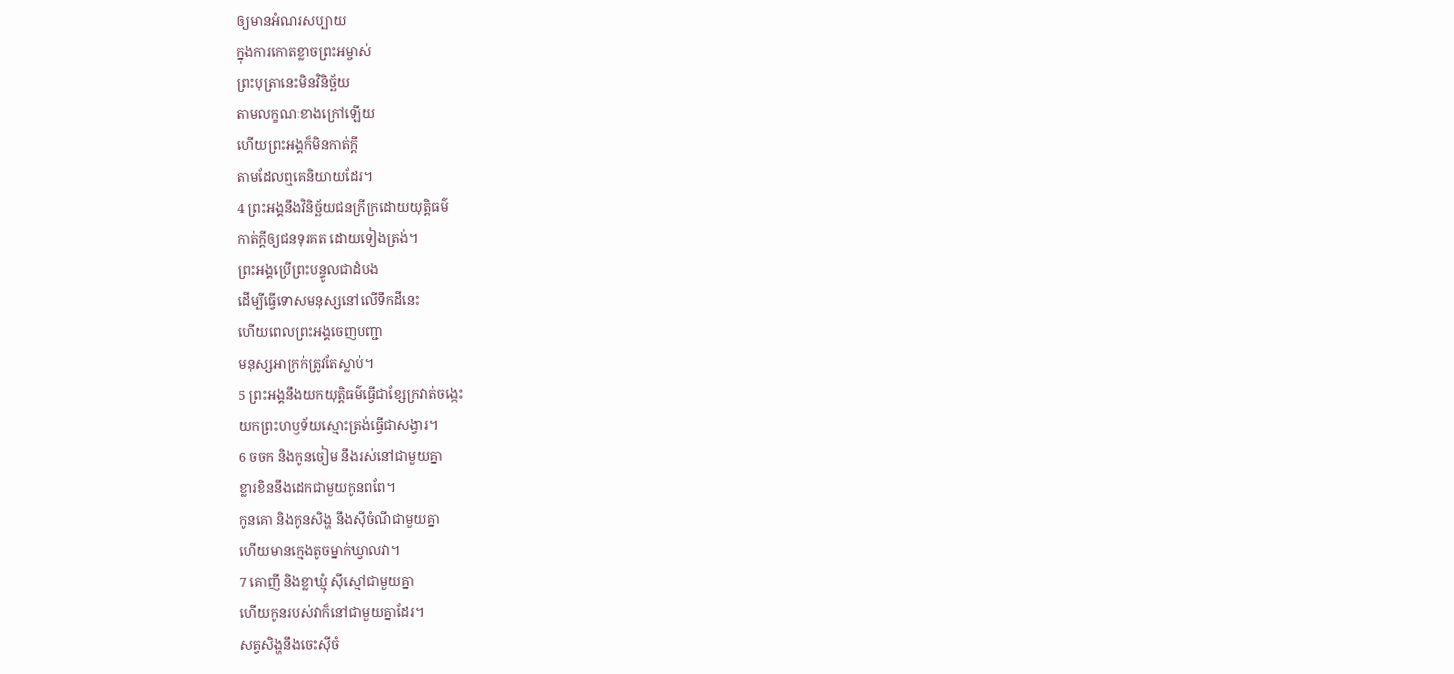ឲ្យមានអំណរសប្បាយ
ក្នុងការកោតខ្លាចព្រះអម្ចាស់
ព្រះបុត្រានេះមិនវិនិច្ឆ័យ
តាមលក្ខណៈខាងក្រៅឡើយ
ហើយព្រះអង្គក៏មិនកាត់ក្តី
តាមដែលឮគេនិយាយដែរ។
4 ព្រះអង្គនឹងវិនិច្ឆ័យជនក្រីក្រដោយយុត្តិធម៌
កាត់ក្តីឲ្យជនទុរគត ដោយទៀងត្រង់។
ព្រះអង្គប្រើព្រះបន្ទូលជាដំបង
ដើម្បីធ្វើទោសមនុស្សនៅលើទឹកដីនេះ
ហើយពេលព្រះអង្គចេញបញ្ជា
មនុស្សអាក្រក់ត្រូវតែស្លាប់។
5 ព្រះអង្គនឹងយកយុត្តិធម៌ធ្វើជាខ្សែក្រវាត់ចង្កេះ
យកព្រះហឫទ័យស្មោះត្រង់ធ្វើជាសង្វារ។
6 ចចក និងកូនចៀម នឹងរស់នៅជាមួយគ្នា
ខ្លារខិននឹងដេកជាមួយកូនពពែ។
កូនគោ និងកូនសិង្ហ នឹងស៊ីចំណីជាមួយគ្នា
ហើយមានក្មេងតូចម្នាក់ឃ្វាលវា។
7 គោញី និងខ្លាឃ្មុំ ស៊ីស្មៅជាមួយគ្នា
ហើយកូនរបស់វាក៏នៅជាមួយគ្នាដែរ។
សត្វសិង្ហនឹងចេះស៊ីចំ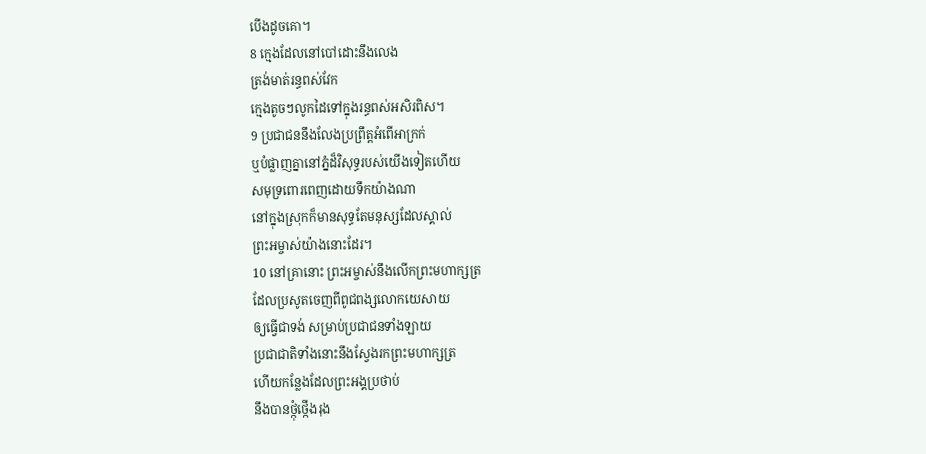បើងដូចគោ។
8 ក្មេងដែលនៅបៅដោះនឹងលេង
ត្រង់មាត់រន្ធពស់វែក
ក្មេងតូចៗលូកដៃទៅក្នុងរន្ធពស់អសិរពិស។
9 ប្រជាជននឹងលែងប្រព្រឹត្តអំពើអាក្រក់
ឬបំផ្លាញគ្នានៅភ្នំដ៏វិសុទ្ធរបស់យើងទៀតហើយ
សមុទ្រពោរពេញដោយទឹកយ៉ាងណា
នៅក្នុងស្រុកក៏មានសុទ្ធតែមនុស្សដែលស្គាល់
ព្រះអម្ចាស់យ៉ាងនោះដែរ។
10 នៅគ្រានោះ ព្រះអម្ចាស់នឹងលើកព្រះមហាក្សត្រ
ដែលប្រសូតចេញពីពូជពង្សលោកយេសាយ
ឲ្យធ្វើជាទង់ សម្រាប់ប្រជាជនទាំងឡាយ
ប្រជាជាតិទាំងនោះនឹងស្វែងរកព្រះមហាក្សត្រ
ហើយកន្លែងដែលព្រះអង្គប្រថាប់
នឹងបានថ្កុំថ្កើងរុង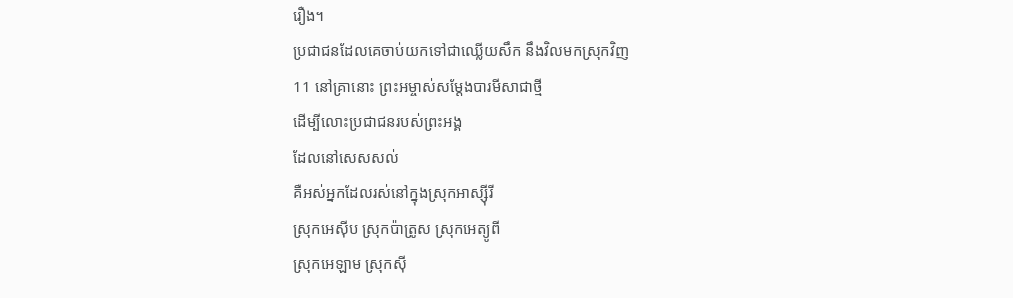រឿង។
ប្រជាជនដែលគេចាប់យកទៅជាឈ្លើយសឹក នឹងវិលមកស្រុកវិញ
11 នៅគ្រានោះ ព្រះអម្ចាស់សម្ដែងបារមីសាជាថ្មី
ដើម្បីលោះប្រជាជនរបស់ព្រះអង្គ
ដែលនៅសេសសល់
គឺអស់អ្នកដែលរស់នៅក្នុងស្រុកអាស្ស៊ីរី
ស្រុកអេស៊ីប ស្រុកប៉ាត្រូស ស្រុកអេត្យូពី
ស្រុកអេឡាម ស្រុកស៊ី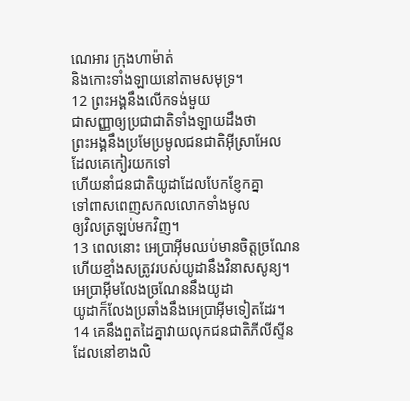ណេអារ ក្រុងហាម៉ាត់
និងកោះទាំងឡាយនៅតាមសមុទ្រ។
12 ព្រះអង្គនឹងលើកទង់មួយ
ជាសញ្ញាឲ្យប្រជាជាតិទាំងឡាយដឹងថា
ព្រះអង្គនឹងប្រមែប្រមូលជនជាតិអ៊ីស្រាអែល
ដែលគេកៀរយកទៅ
ហើយនាំជនជាតិយូដាដែលបែកខ្ញែកគ្នា
ទៅពាសពេញសកលលោកទាំងមូល
ឲ្យវិលត្រឡប់មកវិញ។
13 ពេលនោះ អេប្រាអ៊ីមឈប់មានចិត្តច្រណែន
ហើយខ្មាំងសត្រូវរបស់យូដានឹងវិនាសសូន្យ។
អេប្រាអ៊ីមលែងច្រណែននឹងយូដា
យូដាក៏លែងប្រឆាំងនឹងអេប្រាអ៊ីមទៀតដែរ។
14 គេនឹងពួតដៃគ្នាវាយលុកជនជាតិភីលីស្ទីន
ដែលនៅខាងលិ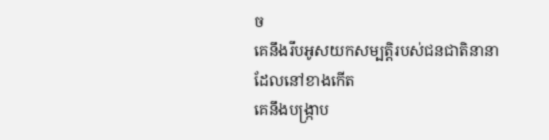ច
គេនឹងរឹបអូសយកសម្បត្តិរបស់ជនជាតិនានា
ដែលនៅខាងកើត
គេនឹងបង្ក្រាប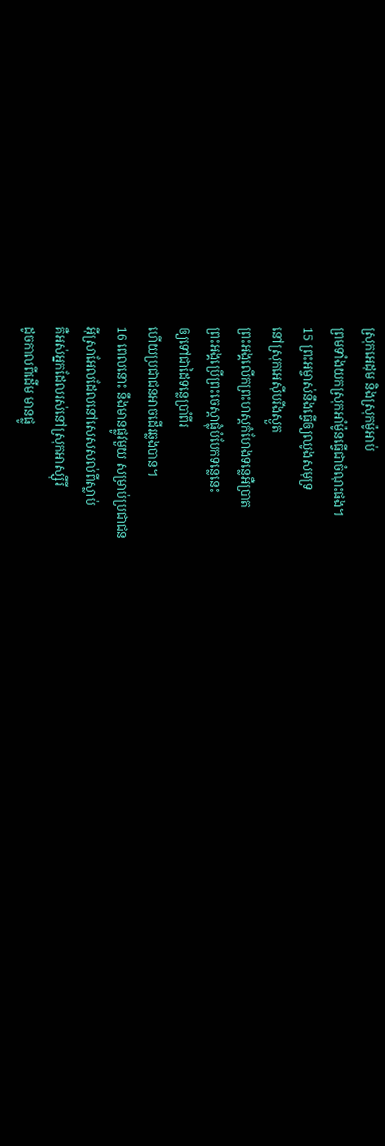ស្រុកអេដុម និងស្រុកម៉ូអាប់
ព្រមទាំងយកស្រុកអាំម៉ូនធ្វើជាចំណុះផង។
15 ព្រះអម្ចាស់នឹងធ្វើឲ្យឈូងសមុទ្រ
នៅស្រុកអេស៊ីបរីងស្ងួត
ព្រះអង្គលើកព្រះហស្ដកំហែងទន្លេអឺប្រាត
ព្រះអង្គប្រើព្រះចេស្ដាផ្លុំបំបែកទន្លេនេះ
ឲ្យទៅជាដៃទន្លេប្រាំពីរ
ហើយប្រជាជនអាចដើរឆ្លងបាន។
16 ពេលនោះ នឹងមានផ្លូវមួយ សម្រាប់ប្រជាជន
អ៊ីស្រាអែលដែលនៅសេសសល់ពីស្លាប់
គឺអស់អ្នកដែលរស់នៅស្រុកអាស្ស៊ីរី
ដូចកាលពីដើម មានផ្លូ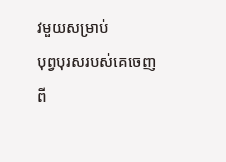វមួយសម្រាប់
បុព្វបុរសរបស់គេចេញពី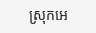ស្រុកអេ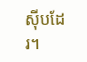ស៊ីបដែរ។